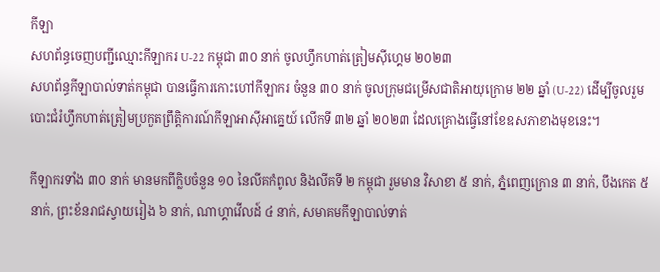កីឡា
សហព័ន្ធចេញបញ្ជីឈ្មោះកីឡាករ U-22 កម្ពុជា ៣០ នាក់ ចូលហ្វឹកហាត់ត្រៀមស៊ីហ្គេម ២០២៣
សហព័ន្ធកីឡាបាល់ទាត់កម្ពុជា បានធ្វើការកោះហៅកីឡាករ ចំនួន ៣០ នាក់ ចូលក្រុមជម្រើសជាតិអាយុក្រោម ២២ ឆ្នាំ (U-22) ដើម្បីចូលរួមបោះជំរំហ្វឹកហាត់ត្រៀមប្រកួតព្រឹត្តិការណ៍កីឡាអាស៊ីអាគ្នេយ៍ លើកទី ៣២ ឆ្នាំ ២០២៣ ដែលគ្រោងធ្វើនៅខែឧសភាខាងមុខនេះ។

កីឡាករទាំង ៣០ នាក់ មានមកពីក្លិបចំនួន ១០ នៃលីគកំពូល និងលីគទី ២ កម្ពុជា រួមមាន វិសាខា ៥ នាក់, ភ្នំពេញក្រោន ៣ នាក់, បឹងកេត ៥ នាក់, ព្រះខ័នរាជស្វាយរៀង ៦ នាក់, ណាហ្គាវើលដ៍ ៤ នាក់, សមាគមកីឡាបាល់ទាត់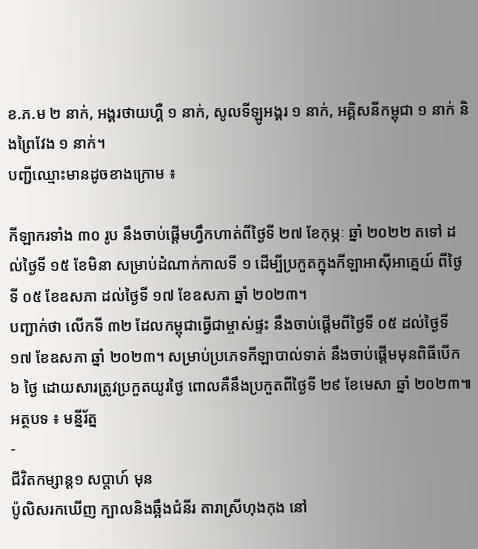ខ.ភ.ម ២ នាក់, អង្គរថាយហ្គឺ ១ នាក់, សូលទីឡូអង្គរ ១ នាក់, អគ្គិសនីកម្ពុជា ១ នាក់ និងព្រៃវែង ១ នាក់។
បញ្ជីឈ្មោះមានដូចខាងក្រោម ៖

កីឡាករទាំង ៣០ រូប នឹងចាប់ផ្ដើមហ្វឹកហាត់ពីថ្ងៃទី ២៧ ខែកុម្ភៈ ឆ្នាំ ២០២២ តទៅ ដល់ថ្ងៃទី ១៥ ខែមិនា សម្រាប់ដំណាក់កាលទី ១ ដើម្បីប្រកួតក្នុងកីឡាអាស៊ីអាគ្នេយ៍ ពីថ្ងៃទី ០៥ ខែឧសភា ដល់ថ្ងៃទី ១៧ ខែឧសភា ឆ្នាំ ២០២៣។
បញ្ជាក់ថា លើកទី ៣២ ដែលកម្ពុជាធ្វើជាម្ចាស់ផ្ទះ នឹងចាប់ផ្ដើមពីថ្ងៃទី ០៥ ដល់ថ្ងៃទី ១៧ ខែឧសភា ឆ្នាំ ២០២៣។ សម្រាប់ប្រភេទកីឡាបាល់ទាត់ នឹងចាប់ផ្ដើមមុនពិធីបើក ៦ ថ្ងៃ ដោយសារត្រូវប្រកួតយូរថ្ងៃ ពោលគឺនឹងប្រកួតពីថ្ងៃទី ២៩ ខែមេសា ឆ្នាំ ២០២៣៕
អត្ថបទ ៖ មន្នីរ័ត្ន
-
ជីវិតកម្សាន្ដ១ សប្តាហ៍ មុន
ប៉ូលិសរកឃើញ ក្បាលនិងឆ្អឹងជំនីរ តារាស្រីហុងកុង នៅ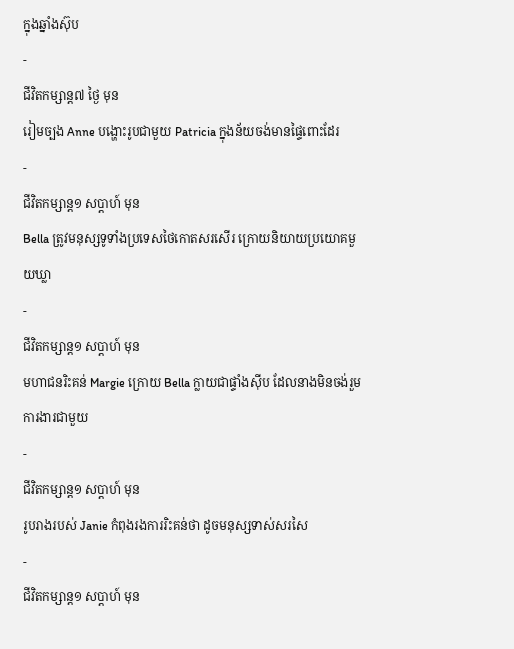ក្នុងឆ្នាំងស៊ុប
-
ជីវិតកម្សាន្ដ៧ ថ្ងៃ មុន
រៀមច្បង Anne បង្ហោះរូបជាមួយ Patricia ក្នុងន័យចង់មានផ្ទៃពោះដែរ
-
ជីវិតកម្សាន្ដ១ សប្តាហ៍ មុន
Bella ត្រូវមនុស្សទូទាំងប្រទេសថៃកោតសរសើរ ក្រោយនិយាយប្រយោគមួយឃ្លា
-
ជីវិតកម្សាន្ដ១ សប្តាហ៍ មុន
មហាជនរិះគន់ Margie ក្រោយ Bella ក្លាយជាផ្ទាំងស៊ីប ដែលនាងមិនចង់រួមការងារជាមួយ
-
ជីវិតកម្សាន្ដ១ សប្តាហ៍ មុន
រូបរាងរបស់ Janie កំពុងរងការរិះគន់ថា ដូចមនុស្សទាស់សរសៃ
-
ជីវិតកម្សាន្ដ១ សប្តាហ៍ មុន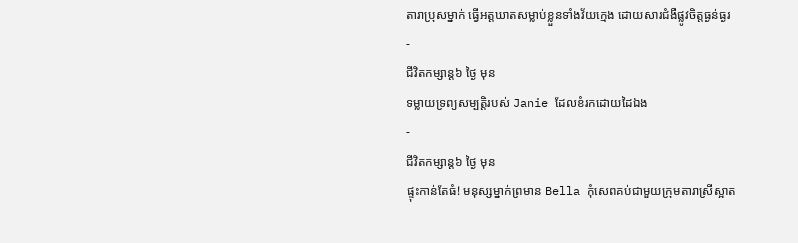តារាប្រុសម្នាក់ ធ្វើអត្តឃាតសម្លាប់ខ្លួនទាំងវ័យក្មេង ដោយសារជំងឺផ្លូវចិត្តធ្ងន់ធ្ងរ
-
ជីវិតកម្សាន្ដ៦ ថ្ងៃ មុន
ទម្លាយទ្រព្យសម្បត្តិរបស់ Janie ដែលខំរកដោយដៃឯង
-
ជីវិតកម្សាន្ដ៦ ថ្ងៃ មុន
ផ្ទុះកាន់តែធំ! មនុស្សម្នាក់ព្រមាន Bella កុំសេពគប់ជាមួយក្រុមតារាស្រីស្អាត